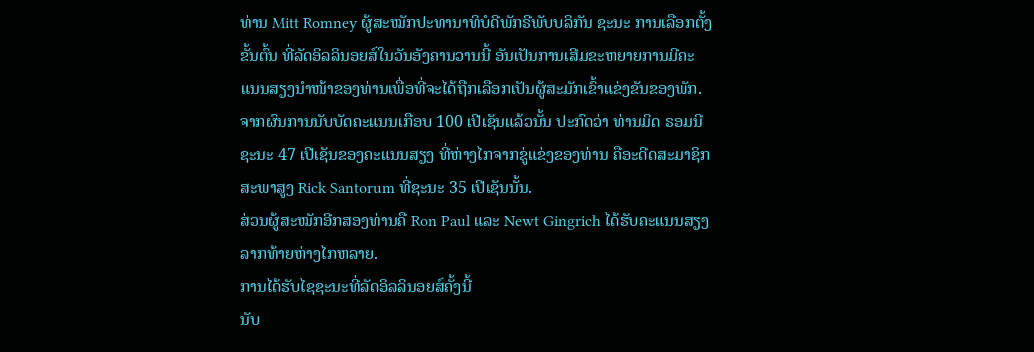ທ່ານ Mitt Romney ຜູ້ສະໝັກປະທານາທິບໍດີພັກຣີພັບບລິກັນ ຊະນະ ການເລືອກຕັ້ງ
ຂັ້ນຕົ້ນ ທີ່ລັດອິລລິນອຍສ໌ໃນວັນອັງຄານວານນີ້ ອັນເປັນການເສີມຂະຫຍາຍການມີຄະ
ແນນສຽງນຳໜ້າຂອງທ່ານເພື່ອທີ່ຈະໄດ້ຖືກເລືອກເປັນຜູ້ສະມັກເຂົ້າແຂ່ງຂັນຂອງພັກ.
ຈາກຜົນການນັບບັດຄະແນນເກືອບ 100 ເປີເຊັນແລ້ວນັ້ນ ປະກົດວ່າ ທ່ານມິດ ຣອມນີ
ຊະນະ 47 ເປີເຊັນຂອງຄະແນນສຽງ ທີ່ຫ່າງໄກຈາກຂູ່ແຂ່ງຂອງທ່ານ ຄືອະດີດສະມາຊິກ
ສະພາສູງ Rick Santorum ທີ່ຊະນະ 35 ເປີເຊັນນັ້ນ.
ສ່ວນຜູ້ສະໝັກອີກສອງທ່ານຄື Ron Paul ແລະ Newt Gingrich ໄດ້ຮັບຄະແນນສຽງ
ລາກທ້າຍຫ່າງໄກຫລາຍ.
ການໄດ້ຮັບໄຊຊະນະທີ່ລັດອິລລິນອຍສ໌ຄັ້ງນີ້
ນັບ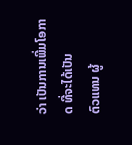ວ່າ ເປັນການເພີ່ມໂອກາດ ທີ່ຈະໄດ້ເປັນ
ຕົວແທນ ຜູ້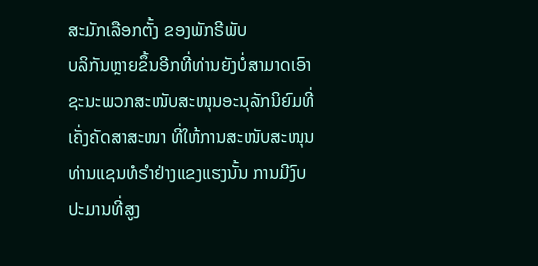ສະມັກເລືອກຕັ້ງ ຂອງພັກຣີພັບ
ບລິກັນຫຼາຍຂຶ້ນອີກທີ່ທ່ານຍັງບໍ່ສາມາດເອົາ
ຊະນະພວກສະໜັບສະໜຸນອະນຸລັກນິຍົມທີ່
ເຄັ່ງຄັດສາສະໜາ ທີ່ໃຫ້ການສະໜັບສະໜຸນ
ທ່ານແຊນທໍຣໍາຢ່າງແຂງແຮງນັ້ນ ການມີງົບ
ປະມານທີ່ສູງ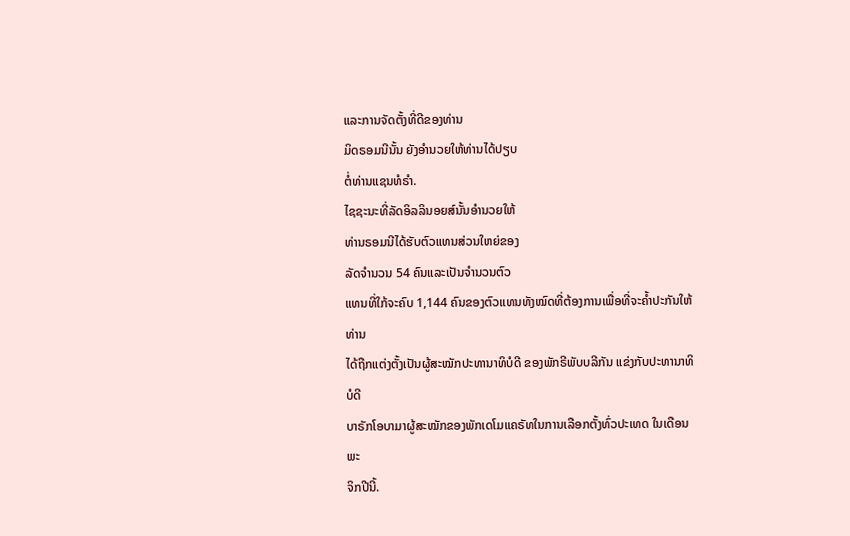ແລະການຈັດຕັ້ງທີ່ດີຂອງທ່ານ
ມິດຣອມນີນັ້ນ ຍັງອໍານວຍໃຫ້ທ່ານໄດ້ປຽບ
ຕໍ່ທ່ານແຊນທໍຣໍາ.
ໄຊຊະນະທີ່ລັດອິລລິນອຍສ໌ນັ້ນອຳນວຍໃຫ້
ທ່ານຣອມນີໄດ້ຮັບຕົວແທນສ່ວນໃຫຍ່ຂອງ
ລັດຈຳນວນ 54 ຄົນແລະເປັນຈໍານວນຕົວ
ແທນທີ່ໃກ້ຈະຄົບ 1,144 ຄົນຂອງຕົວແທນທັງໝົດທີ່ຕ້ອງການເພື່ອທີ່ຈະຄໍ້າປະກັນໃຫ້ທ່ານ
ໄດ້ຖືກແຕ່ງຕັ້ງເປັນຜູ້ສະໝັກປະທານາທິບໍດີ ຂອງພັກຣີພັບບລີກັນ ແຂ່ງກັບປະທານາທິບໍດີ
ບາຣັກໂອບາມາຜູ້ສະໝັກຂອງພັກເດໂມແຄຣັທໃນການເລືອກຕັ້ງທົ່ວປະເທດ ໃນເດືອນພະ
ຈິກປີນີ້.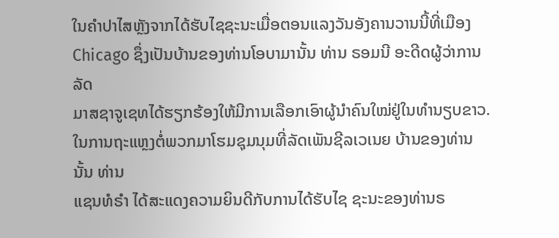ໃນຄໍາປາໄສຫຼັງຈາກໄດ້ຮັບໄຊຊະນະເມື່ອຕອນແລງວັນອັງຄານວານນີ້ທີ່ເມືອງ
Chicago ຊຶ່ງເປັນບ້ານຂອງທ່ານໂອບາມານັ້ນ ທ່ານ ຣອມນີ ອະດີດຜູ້ວ່າການລັດ
ມາສຊາຈູເຊທໄດ້ຮຽກຮ້ອງໃຫ້ມີການເລືອກເອົາຜູ້ນໍາຄົນໃໝ່ຢູ່ໃນທໍານຽບຂາວ.
ໃນການຖະແຫຼງຕໍ່ພວກມາໂຮມຊຸມນຸມທີ່ລັດເພັນຊີລເວເນຍ ບ້ານຂອງທ່ານນັ້ນ ທ່ານ
ແຊນທໍຣໍາ ໄດ້ສະແດງຄວາມຍິນດີກັບການໄດ້ຮັບໄຊ ຊະນະຂອງທ່ານຣ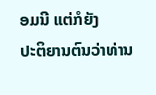ອມນີ ແຕ່ກໍຍັງ
ປະຕິຍານຕົນວ່າທ່ານ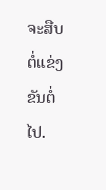ຈະສືບຕໍ່ແຂ່ງຂັນຕໍ່ໄປ.